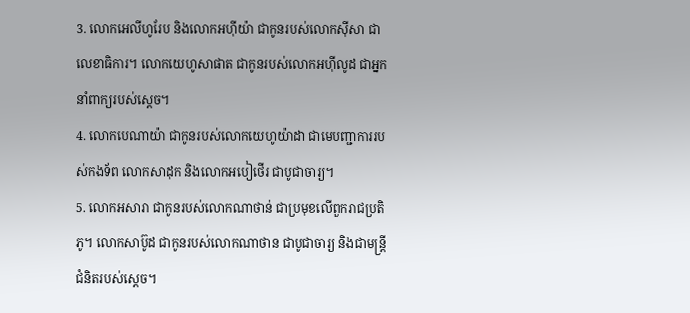3. លោកអេលីហូរែប និងលោកអហ៊ីយ៉ា ជាកូនរបស់លោកស៊ីសា ជាលេខាធិការ។ លោកយេហូសាផាត ជាកូនរបស់លោកអហ៊ីលូដ ជាអ្នកនាំពាក្យរបស់ស្ដេច។
4. លោកបេណាយ៉ា ជាកូនរបស់លោកយេហូយ៉ាដា ជាមេបញ្ជាការរបស់កងទ័ព លោកសាដុក និងលោកអបៀថើរ ជាបូជាចារ្យ។
5. លោកអសារា ជាកូនរបស់លោកណាថាន់ ជាប្រមុខលើពួករាជប្រតិភូ។ លោកសាប៊ូដ ជាកូនរបស់លោកណាថាន ជាបូជាចារ្យ និងជាមន្ត្រីជំនិតរបស់ស្ដេច។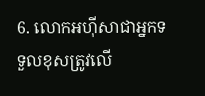6. លោកអហ៊ីសាជាអ្នកទទួលខុសត្រូវលើ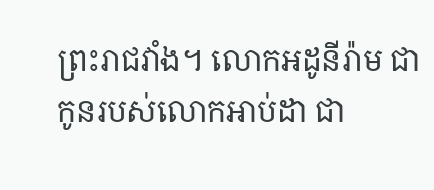ព្រះរាជវាំង។ លោកអដូនីរ៉ាម ជាកូនរបស់លោកអាប់ដា ជា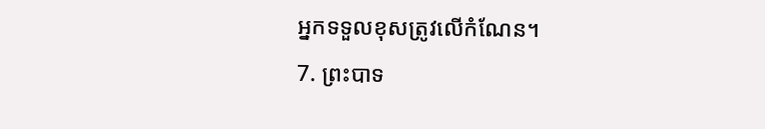អ្នកទទួលខុសត្រូវលើកំណែន។
7. ព្រះបាទ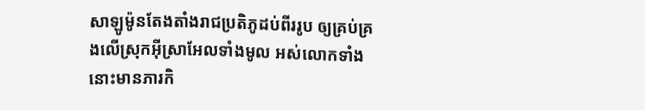សាឡូម៉ូនតែងតាំងរាជប្រតិភូដប់ពីររូប ឲ្យគ្រប់គ្រងលើស្រុកអ៊ីស្រាអែលទាំងមូល អស់លោកទាំងនោះមានភារកិ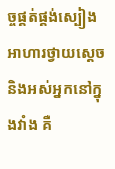ច្ចផ្គត់ផ្គង់ស្បៀងអាហារថ្វាយស្ដេច និងអស់អ្នកនៅក្នុងវាំង គឺ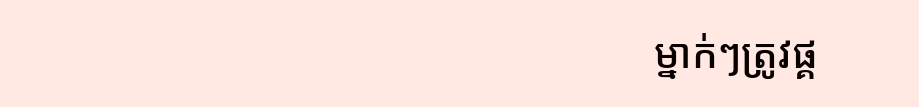ម្នាក់ៗត្រូវផ្គ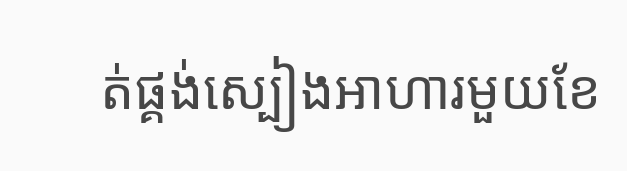ត់ផ្គង់ស្បៀងអាហារមួយខែ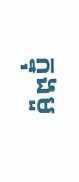ក្នុងមួ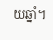យឆ្នាំ។